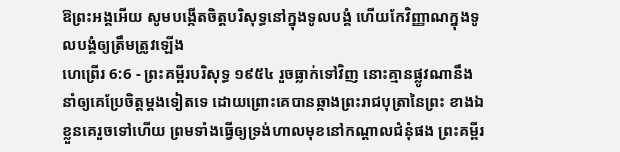ឱព្រះអង្គអើយ សូមបង្កើតចិត្តបរិសុទ្ធនៅក្នុងទូលបង្គំ ហើយកែវិញ្ញាណក្នុងទូលបង្គំឲ្យត្រឹមត្រូវឡើង
ហេព្រើរ 6:6 - ព្រះគម្ពីរបរិសុទ្ធ ១៩៥៤ រួចធ្លាក់ទៅវិញ នោះគ្មានផ្លូវណានឹងនាំឲ្យគេប្រែចិត្តម្តងទៀតទេ ដោយព្រោះគេបានឆ្កាងព្រះរាជបុត្រានៃព្រះ ខាងឯខ្លួនគេរួចទៅហើយ ព្រមទាំងធ្វើឲ្យទ្រង់ហាលមុខនៅកណ្តាលជំនុំផង ព្រះគម្ពីរ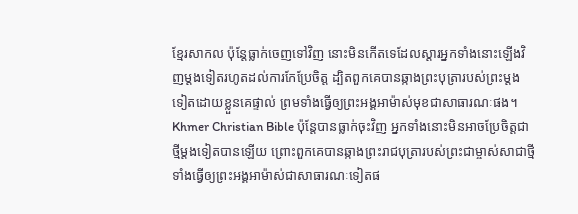ខ្មែរសាកល ប៉ុន្តែធ្លាក់ចេញទៅវិញ នោះមិនកើតទេដែលស្ដារអ្នកទាំងនោះឡើងវិញម្ដងទៀតរហូតដល់ការកែប្រែចិត្ត ដ្បិតពួកគេបានឆ្កាងព្រះបុត្រារបស់ព្រះម្ដងទៀតដោយខ្លួនគេផ្ទាល់ ព្រមទាំងធ្វើឲ្យព្រះអង្គអាម៉ាស់មុខជាសាធារណៈផង។ Khmer Christian Bible ប៉ុន្ដែបានធ្លាក់ចុះវិញ អ្នកទាំងនោះមិនអាចប្រែចិត្តជាថ្មីម្ដងទៀតបានឡើយ ព្រោះពួកគេបានឆ្កាងព្រះរាជបុត្រារបស់ព្រះជាម្ចាស់សាជាថ្មី ទាំងធ្វើឲ្យព្រះអង្គអាម៉ាស់ជាសាធារណៈទៀតផ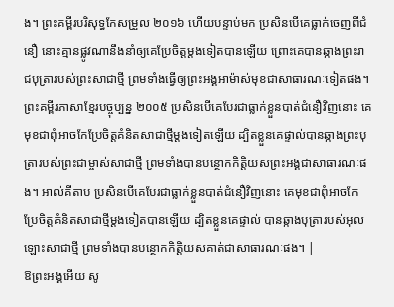ង។ ព្រះគម្ពីរបរិសុទ្ធកែសម្រួល ២០១៦ ហើយបន្ទាប់មក ប្រសិនបើគេធ្លាក់ចេញពីជំនឿ នោះគ្មានផ្លូវណានឹងនាំឲ្យគេប្រែចិត្តម្តងទៀតបានឡើយ ព្រោះគេបានឆ្កាងព្រះរាជបុត្រារបស់ព្រះសាជាថ្មី ព្រមទាំងធ្វើឲ្យព្រះអង្គអាម៉ាស់មុខជាសាធារណៈទៀតផង។ ព្រះគម្ពីរភាសាខ្មែរបច្ចុប្បន្ន ២០០៥ ប្រសិនបើគេបែរជាធ្លាក់ខ្លួនបាត់ជំនឿវិញនោះ គេមុខជាពុំអាចកែប្រែចិត្តគំនិតសាជាថ្មីម្ដងទៀតឡើយ ដ្បិតខ្លួនគេផ្ទាល់បានឆ្កាងព្រះបុត្រារបស់ព្រះជាម្ចាស់សាជាថ្មី ព្រមទាំងបានបន្ថោកកិត្តិយសព្រះអង្គជាសាធារណៈផង។ អាល់គីតាប ប្រសិនបើគេបែរជាធ្លាក់ខ្លួនបាត់ជំនឿវិញនោះ គេមុខជាពុំអាចកែប្រែចិត្ដគំនិតសាជាថ្មីម្ដងទៀតបានឡើយ ដ្បិតខ្លួនគេផ្ទាល់ បានឆ្កាងបុត្រារបស់អុលឡោះសាជាថ្មី ព្រមទាំងបានបន្ថោកកិត្ដិយសគាត់ជាសាធារណៈផង។ |
ឱព្រះអង្គអើយ សូ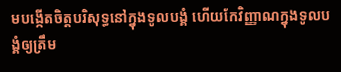មបង្កើតចិត្តបរិសុទ្ធនៅក្នុងទូលបង្គំ ហើយកែវិញ្ញាណក្នុងទូលបង្គំឲ្យត្រឹម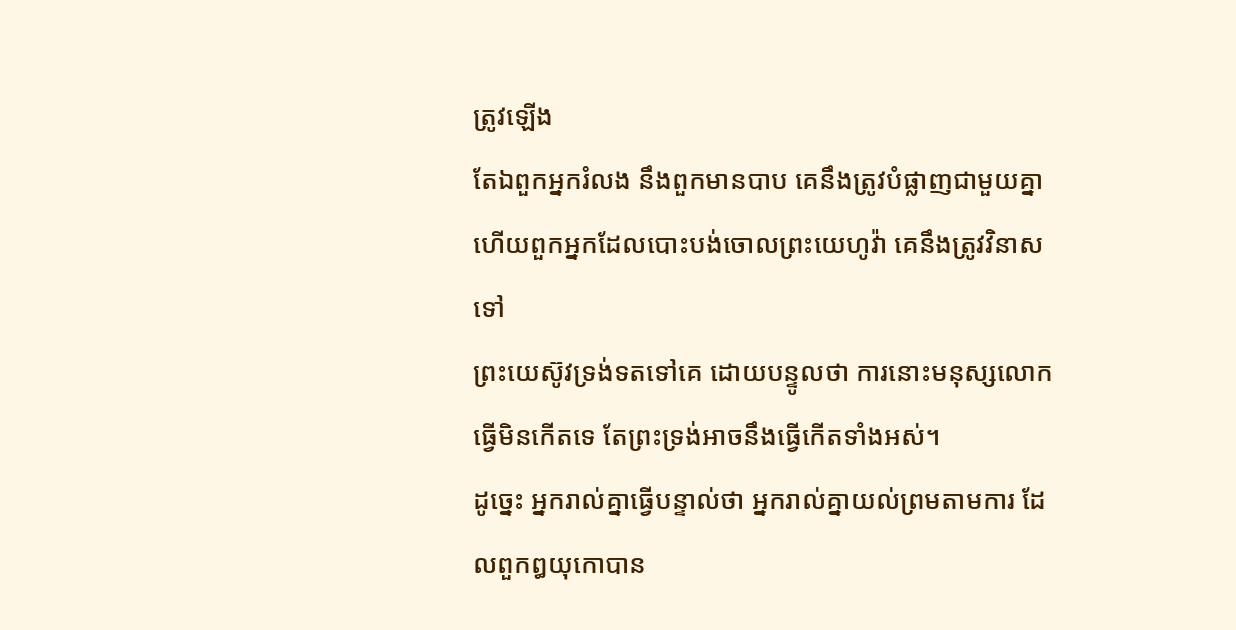ត្រូវឡើង
តែឯពួកអ្នករំលង នឹងពួកមានបាប គេនឹងត្រូវបំផ្លាញជាមួយគ្នា ហើយពួកអ្នកដែលបោះបង់ចោលព្រះយេហូវ៉ា គេនឹងត្រូវវិនាសទៅ
ព្រះយេស៊ូវទ្រង់ទតទៅគេ ដោយបន្ទូលថា ការនោះមនុស្សលោកធ្វើមិនកើតទេ តែព្រះទ្រង់អាចនឹងធ្វើកើតទាំងអស់។
ដូច្នេះ អ្នករាល់គ្នាធ្វើបន្ទាល់ថា អ្នករាល់គ្នាយល់ព្រមតាមការ ដែលពួកឰយុកោបាន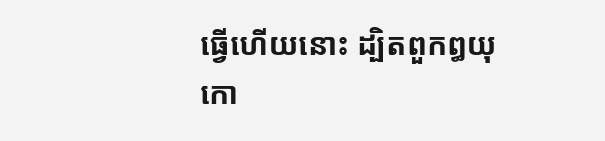ធ្វើហើយនោះ ដ្បិតពួកឰយុកោ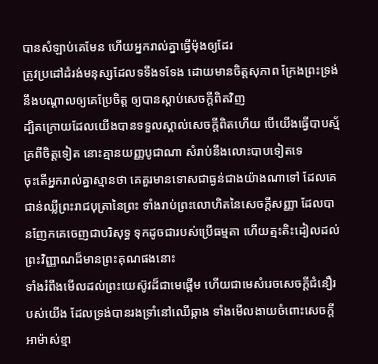បានសំឡាប់គេមែន ហើយអ្នករាល់គ្នាធ្វើម៉ុងឲ្យដែរ
ត្រូវប្រដៅដំរង់មនុស្សដែលទទឹងទទែង ដោយមានចិត្តសុភាព ក្រែងព្រះទ្រង់នឹងបណ្តាលឲ្យគេប្រែចិត្ត ឲ្យបានស្តាប់សេចក្ដីពិតវិញ
ដ្បិតក្រោយដែលយើងបានទទួលស្គាល់សេចក្ដីពិតហើយ បើយើងធ្វើបាបស្ម័គ្រពីចិត្តទៀត នោះគ្មានយញ្ញបូជាណា សំរាប់នឹងលោះបាបទៀតទេ
ចុះតើអ្នករាល់គ្នាស្មានថា គេគួរមានទោសជាធ្ងន់ជាងយ៉ាងណាទៅ ដែលគេជាន់ឈ្លីព្រះរាជបុត្រានៃព្រះ ទាំងរាប់ព្រះលោហិតនៃសេចក្ដីសញ្ញា ដែលបានញែកគេចេញជាបរិសុទ្ធ ទុកដូចជារបស់ប្រើធម្មតា ហើយត្មះតិះដៀលដល់ព្រះវិញ្ញាណដ៏មានព្រះគុណផងនោះ
ទាំងរំពឹងមើលដល់ព្រះយេស៊ូវដ៏ជាមេផ្តើម ហើយជាមេសំរេចសេចក្ដីជំនឿរបស់យើង ដែលទ្រង់បានរងទ្រាំនៅឈើឆ្កាង ទាំងមើលងាយចំពោះសេចក្ដីអាម៉ាស់ខ្មា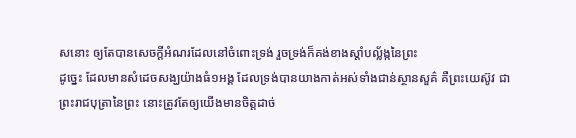សនោះ ឲ្យតែបានសេចក្ដីអំណរដែលនៅចំពោះទ្រង់ រួចទ្រង់ក៏គង់ខាងស្តាំបល្ល័ង្កនៃព្រះ
ដូច្នេះ ដែលមានសំដេចសង្ឃយ៉ាងធំ១អង្គ ដែលទ្រង់បានយាងកាត់អស់ទាំងជាន់ស្ថានសួគ៌ គឺព្រះយេស៊ូវ ជាព្រះរាជបុត្រានៃព្រះ នោះត្រូវតែឲ្យយើងមានចិត្តដាច់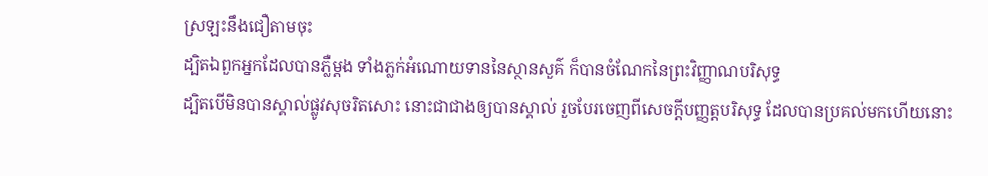ស្រឡះនឹងជឿតាមចុះ
ដ្បិតឯពួកអ្នកដែលបានភ្លឺម្តង ទាំងភ្លក់អំណោយទាននៃស្ថានសួគ៌ ក៏បានចំណែកនៃព្រះវិញ្ញាណបរិសុទ្ធ
ដ្បិតបើមិនបានស្គាល់ផ្លូវសុចរិតសោះ នោះជាជាងឲ្យបានស្គាល់ រួចបែរចេញពីសេចក្ដីបញ្ញត្តបរិសុទ្ធ ដែលបានប្រគល់មកហើយនោះ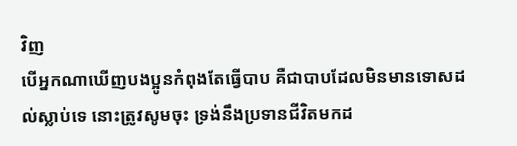វិញ
បើអ្នកណាឃើញបងប្អូនកំពុងតែធ្វើបាប គឺជាបាបដែលមិនមានទោសដល់ស្លាប់ទេ នោះត្រូវសូមចុះ ទ្រង់នឹងប្រទានជីវិតមកដ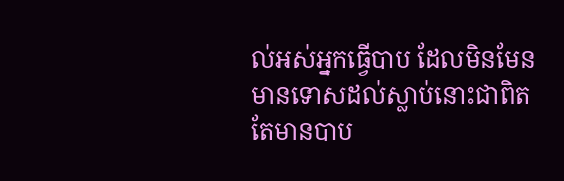ល់អស់អ្នកធ្វើបាប ដែលមិនមែនមានទោសដល់ស្លាប់នោះជាពិត តែមានបាប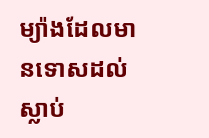ម្យ៉ាងដែលមានទោសដល់ស្លាប់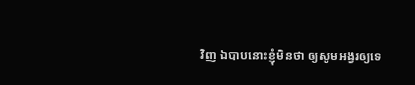វិញ ឯបាបនោះខ្ញុំមិនថា ឲ្យសូមអង្វរឲ្យទេ